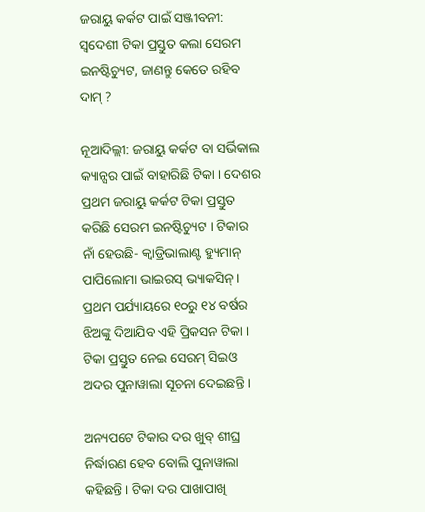ଜରାୟୁ କର୍କଟ ପାଇଁ ସଞ୍ଜୀବନୀ: ସ୍ୱଦେଶୀ ଟିକା ପ୍ରସ୍ତୁତ କଲା ସେରମ ଇନଷ୍ଟିଚ୍ୟୁଟ, ଜାଣନ୍ତୁ କେତେ ରହିବ ଦାମ୍ ?

ନୂଆଦିଲ୍ଲୀ: ଜରାୟୁ କର୍କଟ ବା ସର୍ଭିକାଲ କ୍ୟାନ୍ସର ପାଇଁ ବାହାରିଛି ଟିକା । ଦେଶର ପ୍ରଥମ ଜରାୟୁ କର୍କଟ ଟିକା ପ୍ରସ୍ତୁତ କରିଛି ସେରମ ଇନଷ୍ଟିଚ୍ୟୁଟ । ଟିକାର ନାଁ ହେଉଛି- କ୍ୱାଡ୍ରିଭାଲାଣ୍ଟ ହ୍ୟୁମାନ୍ ପାପିଲୋମା ଭାଇରସ୍ ଭ୍ୟାକସିନ୍ । ପ୍ରଥମ ପର୍ଯ୍ୟାୟରେ ୧୦ରୁ ୧୪ ବର୍ଷର ଝିଅଙ୍କୁ ଦିଆଯିବ ଏହି ପ୍ରିକସନ ଟିକା । ଟିକା ପ୍ରସ୍ତୁତ ନେଇ ସେରମ୍ ସିଇଓ ଅଦର ପୁନାୱାଲା ସୂଚନା ଦେଇଛନ୍ତି ।

ଅନ୍ୟପଟେ ଟିକାର ଦର ଖୁବ୍ ଶୀଘ୍ର ନିର୍ଦ୍ଧାରଣ ହେବ ବୋଲି ପୁନାୱାଲା କହିଛନ୍ତି । ଟିକା ଦର ପାଖାପାଖି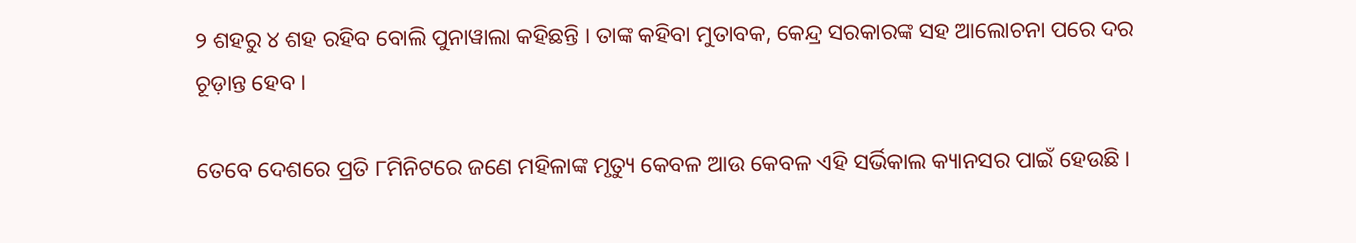୨ ଶହରୁ ୪ ଶହ ରହିବ ବୋଲି ପୁନାୱାଲା କହିଛନ୍ତି । ତାଙ୍କ କହିବା ମୁତାବକ, କେନ୍ଦ୍ର ସରକାରଙ୍କ ସହ ଆଲୋଚନା ପରେ ଦର ଚୂଡ଼ାନ୍ତ ହେବ ।

ତେବେ ଦେଶରେ ପ୍ରତି ୮ମିନିଟରେ ଜଣେ ମହିଳାଙ୍କ ମୃତ୍ୟୁ କେବଳ ଆଉ କେବଳ ଏହି ସର୍ଭିକାଲ କ୍ୟାନସର ପାଇଁ ହେଉଛି ।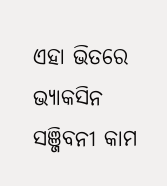ଏହା ଭିତରେ ଭ୍ୟାକସିନ ସଞ୍ଜିବନୀ କାମ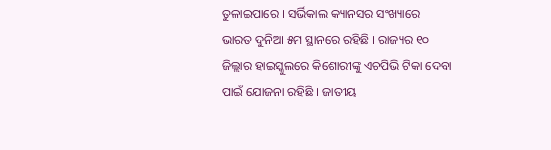ତୁଳାଇପାରେ । ସର୍ଭିକାଲ କ୍ୟାନସର ସଂଖ୍ୟାରେ ଭାରତ ଦୁନିଆ ୫ମ ସ୍ଥାନରେ ରହିଛି । ରାଜ୍ୟର ୧୦ ଜିଲ୍ଲାର ହାଇସ୍କୁଲରେ କିଶୋରୀଙ୍କୁ ଏଚପିଭି ଟିକା ଦେବା ପାଇଁ ଯୋଜନା ରହିଛି । ଜାତୀୟ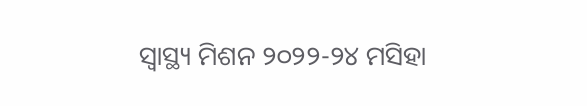ସ୍ୱାସ୍ଥ୍ୟ ମିଶନ ୨୦୨୨-୨୪ ମସିହା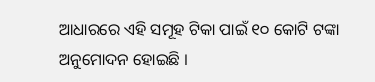ଆଧାରରେ ଏହି ସମୂହ ଟିକା ପାଇଁ ୧୦ କୋଟି ଟଙ୍କା ଅନୁମୋଦନ ହୋଇଛି ।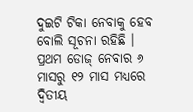ଦୁଇଟି ଟିକା ନେବାକୁ ହେବ ବୋଲି ସୂଚନା ରହିଛି । ପ୍ରଥମ ଡୋଜ୍ ନେବାର ୬ ମାସରୁ ୧୨ ମାସ ମଧ୍ୟରେ ଦ୍ୱିତୀୟ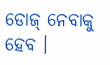ଡୋଜ୍ ନେବାକୁ ହେବ ।